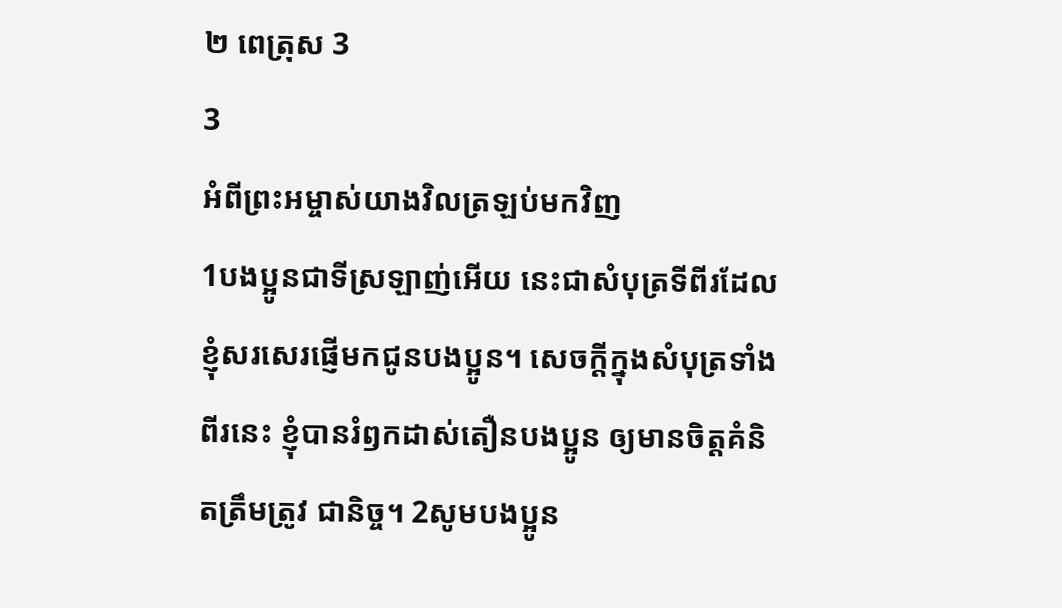២ ពេត្រុស 3
3
អំពីព្រះអម្ចាស់យាងវិលត្រឡប់មកវិញ
1បងប្អូនជាទីស្រឡាញ់អើយ នេះជាសំបុត្រទីពីរដែលខ្ញុំសរសេរផ្ញើមកជូនបងប្អូន។ សេចក្ដីក្នុងសំបុត្រទាំងពីរនេះ ខ្ញុំបានរំឭកដាស់តឿនបងប្អូន ឲ្យមានចិត្តគំនិតត្រឹមត្រូវ ជានិច្ច។ 2សូមបងប្អូន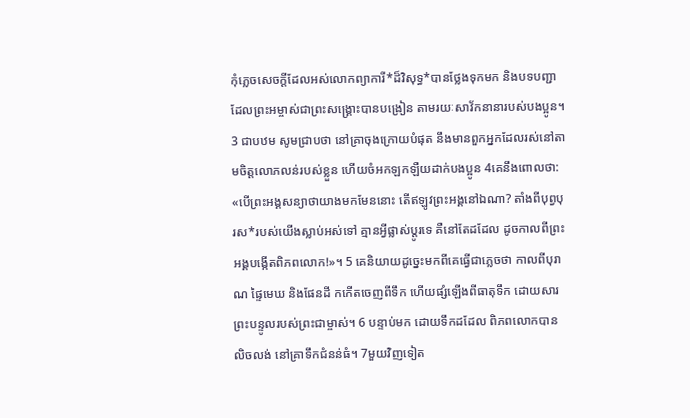កុំភ្លេចសេចក្ដីដែលអស់លោកព្យាការី*ដ៏វិសុទ្ធ*បានថ្លែងទុកមក និងបទបញ្ជាដែលព្រះអម្ចាស់ជាព្រះសង្គ្រោះបានបង្រៀន តាមរយៈសាវ័កនានារបស់បងប្អូន។ 3 ជាបឋម សូមជ្រាបថា នៅគ្រាចុងក្រោយបំផុត នឹងមានពួកអ្នកដែលរស់នៅតាមចិត្តលោភលន់របស់ខ្លួន ហើយចំអកឡកឡឺយដាក់បងប្អូន 4គេនឹងពោលថា: «បើព្រះអង្គសន្យាថាយាងមកមែននោះ តើឥឡូវព្រះអង្គនៅឯណា? តាំងពីបុព្វបុរស*របស់យើងស្លាប់អស់ទៅ គ្មានអ្វីផ្លាស់ប្ដូរទេ គឺនៅតែដដែល ដូចកាលពីព្រះអង្គបង្កើតពិភពលោក!»។ 5 គេនិយាយដូច្នេះមកពីគេធ្វើជាភ្លេចថា កាលពីបុរាណ ផ្ទៃមេឃ និងផែនដី កកើតចេញពីទឹក ហើយផ្សំឡើងពីធាតុទឹក ដោយសារព្រះបន្ទូលរបស់ព្រះជាម្ចាស់។ 6 បន្ទាប់មក ដោយទឹកដដែល ពិភពលោកបានលិចលង់ នៅគ្រាទឹកជំនន់ធំ។ 7មួយវិញទៀត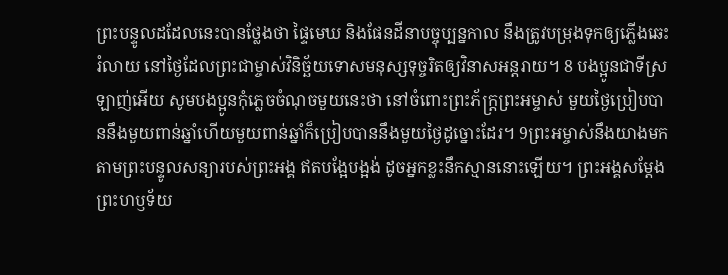ព្រះបន្ទូលដដែលនេះបានថ្លែងថា ផ្ទៃមេឃ និងផែនដីនាបច្ចុប្បន្នកាល នឹងត្រូវបម្រុងទុកឲ្យភ្លើងឆេះរំលាយ នៅថ្ងៃដែលព្រះជាម្ចាស់វិនិច្ឆ័យទោសមនុស្សទុច្ចរិតឲ្យវិនាសអន្តរាយ។ 8 បងប្អូនជាទីស្រឡាញ់អើយ សូមបងប្អូនកុំភ្លេចចំណុចមួយនេះថា នៅចំពោះព្រះភ័ក្ត្រព្រះអម្ចាស់ មួយថ្ងៃប្រៀបបាននឹងមួយពាន់ឆ្នាំហើយមួយពាន់ឆ្នាំក៏ប្រៀបបាននឹងមួយថ្ងៃដូច្នោះដែរ។ 9ព្រះអម្ចាស់នឹងយាងមក តាមព្រះបន្ទូលសន្យារបស់ព្រះអង្គ ឥតបង្អែបង្អង់ ដូចអ្នកខ្លះនឹកស្មាននោះឡើយ។ ព្រះអង្គសម្តែងព្រះហឫទ័យ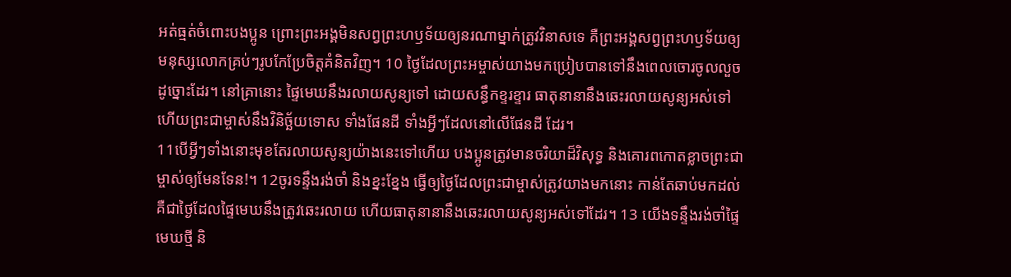អត់ធ្មត់ចំពោះបងប្អូន ព្រោះព្រះអង្គមិនសព្វព្រះហឫទ័យឲ្យនរណាម្នាក់ត្រូវវិនាសទេ គឺព្រះអង្គសព្វព្រះហឫទ័យឲ្យមនុស្សលោកគ្រប់ៗរូបកែប្រែចិត្តគំនិតវិញ។ 10 ថ្ងៃដែលព្រះអម្ចាស់យាងមកប្រៀបបានទៅនឹងពេលចោរចូលលួចដូច្នោះដែរ។ នៅគ្រានោះ ផ្ទៃមេឃនឹងរលាយសូន្យទៅ ដោយសន្ធឹកខ្ទរខ្ទារ ធាតុនានានឹងឆេះរលាយសូន្យអស់ទៅ ហើយព្រះជាម្ចាស់នឹងវិនិច្ឆ័យទោស ទាំងផែនដី ទាំងអ្វីៗដែលនៅលើផែនដី ដែរ។
11បើអ្វីៗទាំងនោះមុខតែរលាយសូន្យយ៉ាងនេះទៅហើយ បងប្អូនត្រូវមានចរិយាដ៏វិសុទ្ធ និងគោរពកោតខ្លាចព្រះជាម្ចាស់ឲ្យមែនទែន!។ 12ចូរទន្ទឹងរង់ចាំ និងខ្នះខ្នែង ធ្វើឲ្យថ្ងៃដែលព្រះជាម្ចាស់ត្រូវយាងមកនោះ កាន់តែឆាប់មកដល់ គឺជាថ្ងៃដែលផ្ទៃមេឃនឹងត្រូវឆេះរលាយ ហើយធាតុនានានឹងឆេះរលាយសូន្យអស់ទៅដែរ។ 13 យើងទន្ទឹងរង់ចាំផ្ទៃមេឃថ្មី និ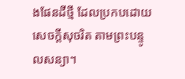ងផែនដីថ្មី ដែលប្រកបដោយសេចក្ដីសុចរិត តាមព្រះបន្ទូលសន្យា។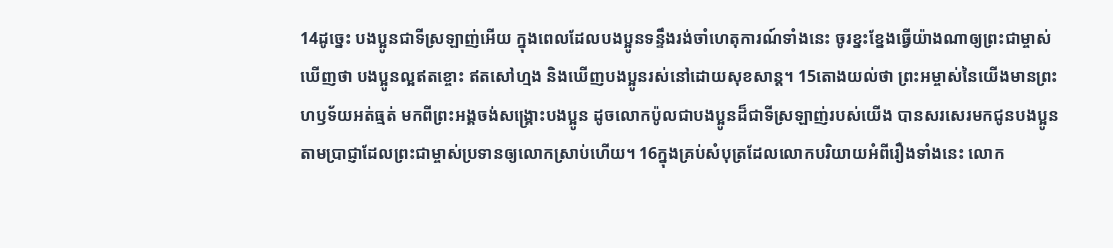14ដូច្នេះ បងប្អូនជាទីស្រឡាញ់អើយ ក្នុងពេលដែលបងប្អូនទន្ទឹងរង់ចាំហេតុការណ៍ទាំងនេះ ចូរខ្នះខ្នែងធ្វើយ៉ាងណាឲ្យព្រះជាម្ចាស់ឃើញថា បងប្អូនល្អឥតខ្ចោះ ឥតសៅហ្មង និងឃើញបងប្អូនរស់នៅដោយសុខសាន្ត។ 15តោងយល់ថា ព្រះអម្ចាស់នៃយើងមានព្រះហឫទ័យអត់ធ្មត់ មកពីព្រះអង្គចង់សង្គ្រោះបងប្អូន ដូចលោកប៉ូលជាបងប្អូនដ៏ជាទីស្រឡាញ់របស់យើង បានសរសេរមកជូនបងប្អូន តាមប្រាជ្ញាដែលព្រះជាម្ចាស់ប្រទានឲ្យលោកស្រាប់ហើយ។ 16ក្នុងគ្រប់សំបុត្រដែលលោកបរិយាយអំពីរឿងទាំងនេះ លោក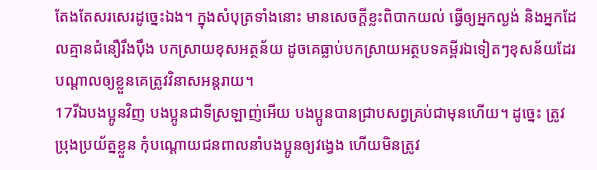តែងតែសរសេរដូច្នេះឯង។ ក្នុងសំបុត្រទាំងនោះ មានសេចក្ដីខ្លះពិបាកយល់ ធ្វើឲ្យអ្នកល្ងង់ និងអ្នកដែលគ្មានជំនឿរឹងប៉ឹង បកស្រាយខុសអត្ថន័យ ដូចគេធ្លាប់បកស្រាយអត្ថបទគម្ពីរឯទៀតៗខុសន័យដែរ បណ្ដាលឲ្យខ្លួនគេត្រូវវិនាសអន្តរាយ។
17រីឯបងប្អូនវិញ បងប្អូនជាទីស្រឡាញ់អើយ បងប្អូនបានជ្រាបសព្វគ្រប់ជាមុនហើយ។ ដូច្នេះ ត្រូវប្រុងប្រយ័ត្នខ្លួន កុំបណ្ដោយជនពាលនាំបងប្អូនឲ្យវង្វេង ហើយមិនត្រូវ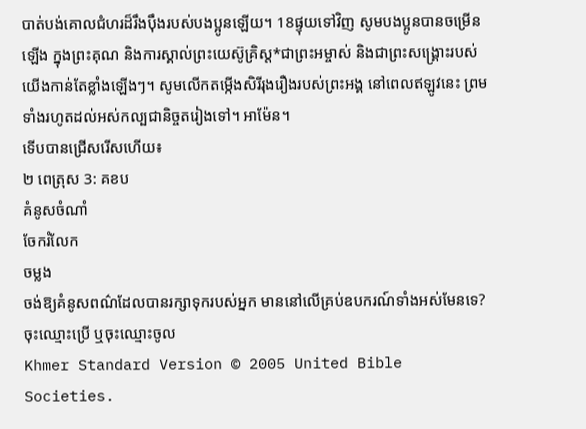បាត់បង់គោលជំហរដ៏រឹងប៉ឹងរបស់បងប្អូនឡើយ។ 18ផ្ទុយទៅវិញ សូមបងប្អូនបានចម្រើនឡើង ក្នុងព្រះគុណ និងការស្គាល់ព្រះយេស៊ូគ្រិស្ត*ជាព្រះអម្ចាស់ និងជាព្រះសង្គ្រោះរបស់យើងកាន់តែខ្លាំងឡើងៗ។ សូមលើកតម្កើងសិរីរុងរឿងរបស់ព្រះអង្គ នៅពេលឥឡូវនេះ ព្រមទាំងរហូតដល់អស់កល្បជានិច្ចតរៀងទៅ។ អាម៉ែន។
ទើបបានជ្រើសរើសហើយ៖
២ ពេត្រុស 3: គខប
គំនូសចំណាំ
ចែករំលែក
ចម្លង
ចង់ឱ្យគំនូសពណ៌ដែលបានរក្សាទុករបស់អ្នក មាននៅលើគ្រប់ឧបករណ៍ទាំងអស់មែនទេ? ចុះឈ្មោះប្រើ ឬចុះឈ្មោះចូល
Khmer Standard Version © 2005 United Bible Societies.